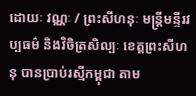ដោយៈ វណ្ណៈ / ព្រះសីហនុៈ មន្ត្រីមន្ទីរវប្បធម៌ និងវិចិត្រសិល្បៈ ខេត្តព្រះសីហនុ បានប្រាប់រស្មីកម្ពុជា តាម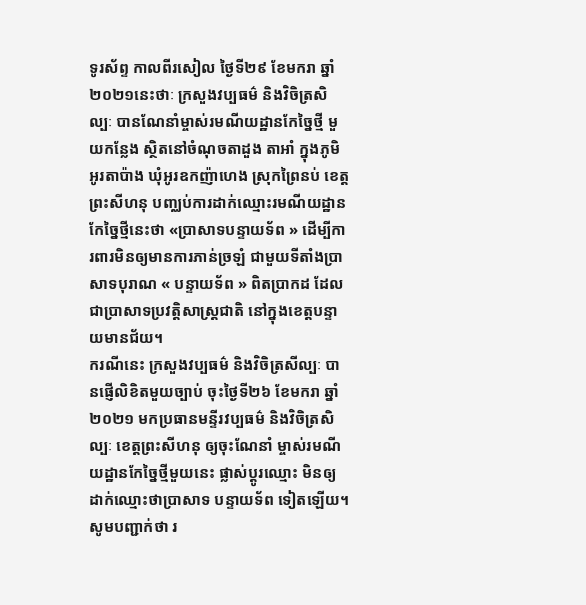ទូរស័ព្ទ កាលពីរសៀល ថ្ងៃទី២៩ ខែមករា ឆ្នាំ២០២១នេះថាៈ ក្រសួងវប្បធម៌ និងវិចិត្រសិល្បៈ បានណែនាំម្ចាស់រមណីយដ្ឋានកែច្នៃថ្មី មួយកន្លែង ស្ថិតនៅចំណុចតាដួង តាអាំ ក្នុងភូមិអូរតាប៉ាង ឃុំអូរឧកញ៉ាហេង ស្រុកព្រៃនប់ ខេត្តព្រះសីហនុ បញ្ឈប់ការដាក់ឈ្មោះរមណីយដ្ឋានកែច្នៃថ្មីនេះថា «ប្រាសាទបន្ទាយទ័ព » ដើម្បីការពារមិនឲ្យមានការភាន់ច្រឡំ ជាមួយទីតាំងប្រាសាទបុរាណ « បន្ទាយទ័ព » ពិតប្រាកដ ដែលជាប្រាសាទប្រវត្តិសាស្ត្រជាតិ នៅក្នុងខេត្តបន្ទាយមានជ័យ។
ករណីនេះ ក្រសួងវប្បធម៌ និងវិចិត្រសីល្បៈ បានផ្ញើលិខិតមួយច្បាប់ ចុះថ្ងៃទី២៦ ខែមករា ឆ្នាំ២០២១ មកប្រធានមន្ទីរវប្បធម៌ និងវិចិត្រសិល្បៈ ខេត្តព្រះសីហនុ ឲ្យចុះណែនាំ ម្ចាស់រមណីយដ្ឋានកែច្នៃថ្មីមួយនេះ ផ្លាស់ប្តូរឈ្មោះ មិនឲ្យដាក់ឈ្មោះថាប្រាសាទ បន្ទាយទ័ព ទៀតឡើយ។
សូមបញ្ជាក់ថា រ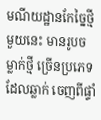មណីយដ្ឋានកែច្នៃថ្មីមួយនេះ មានរូបចម្លាក់ថ្មី ច្រើនប្រភេទដែលឆ្លាក់ ចេញពីផ្ទាំ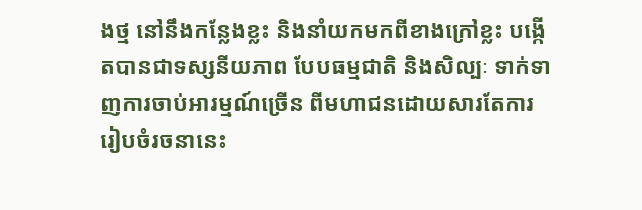ងថ្ម នៅនឹងកន្លែងខ្លះ និងនាំយកមកពីខាងក្រៅខ្លះ បង្កើតបានជាទស្សនីយភាព បែបធម្មជាតិ និងសិល្បៈ ទាក់ទាញការចាប់អារម្មណ៍ច្រើន ពីមហាជនដោយសារតែការ រៀបចំរចនានេះ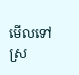មើលទៅស្រ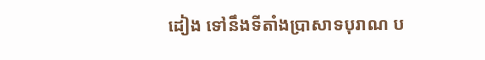ដៀង ទៅនឹងទីតាំងប្រាសាទបុរាណ ប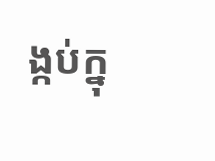ង្កប់ក្នុ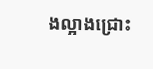ងល្អាងជ្រោះ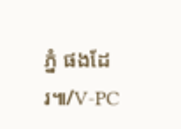ភ្នំ ផងដែរ៕/V-PC